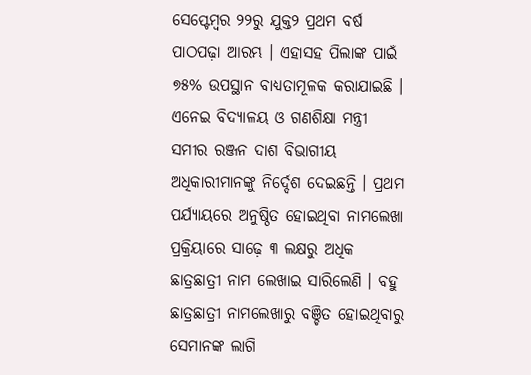ସେପ୍ଟେମ୍ବର ୨୨ରୁ ଯୁକ୍ତ୨ ପ୍ରଥମ ବର୍ଷ ପାଠପଢ଼ା ଆରମ୍ଭ । ଏହାସହ ପିଲାଙ୍କ ପାଇଁ ୭୫% ଉପସ୍ଥାନ ବାଧ୍ୟତାମୂଳକ କରାଯାଇଛି । ଏନେଇ ବିଦ୍ୟାଳୟ ଓ ଗଣଶିକ୍ଷା ମନ୍ତ୍ରୀ ସମୀର ରଞ୍ଜନ ଦାଶ ବିଭାଗୀୟ ଅଧିକାରୀମାନଙ୍କୁ ନିର୍ଦ୍ଦେଶ ଦେଇଛନ୍ତି । ପ୍ରଥମ ପର୍ଯ୍ୟାୟରେ ଅନୁଷ୍ଠିତ ହୋଇଥିବା ନାମଲେଖା ପ୍ରକ୍ରିୟାରେ ସାଢ଼େ ୩ ଲକ୍ଷରୁ ଅଧିକ ଛାତ୍ରଛାତ୍ରୀ ନାମ ଲେଖାଇ ସାରିଲେଣି । ବହୁ ଛାତ୍ରଛାତ୍ରୀ ନାମଲେଖାରୁ ବଞ୍ଚିତ ହୋଇଥିବାରୁ ସେମାନଙ୍କ ଲାଗି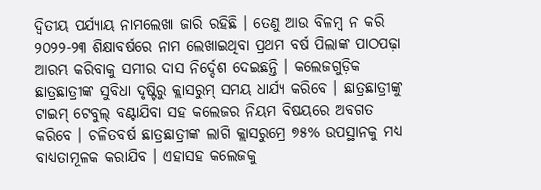ଦ୍ବିତୀୟ ପର୍ଯ୍ୟାୟ ନାମଲେଖା ଜାରି ରହିଛି । ତେଣୁ ଆଉ ବିଳମ୍ବ ନ କରି ୨୦୨୨-୨୩ ଶିକ୍ଷାବର୍ଷରେ ନାମ ଲେଖାଇଥିବା ପ୍ରଥମ ବର୍ଷ ପିଲାଙ୍କ ପାଠପଢ଼ା ଆରମ୍ଭ କରିବାକୁ ସମୀର ଦାସ ନିର୍ଦ୍ଦେଶ ଦେଇଛନ୍ତି । କଲେଜଗୁଡ଼ିକ ଛାତ୍ରଛାତ୍ରୀଙ୍କ ସୁବିଧା ଦୃଷ୍ଟିରୁ କ୍ଲାସରୁମ୍ ସମୟ ଧାର୍ଯ୍ୟ କରିବେ । ଛାତ୍ରଛାତ୍ରୀଙ୍କୁ ଟାଇମ୍ ଟେବୁଲ୍ ବଣ୍ଟାଯିବା ସହ କଲେଜର ନିୟମ ବିଷୟରେ ଅବଗତ କରିବେ । ଚଳିତବର୍ଷ ଛାତ୍ରଛାତ୍ରୀଙ୍କ ଲାଗି କ୍ଲାସରୁମ୍ରେ ୭୫% ଉପସ୍ଥାନକୁ ମଧ୍ୟ ବାଧ୍ୟତାମୂଳକ କରାଯିବ । ଏହାସହ କଲେଜକୁ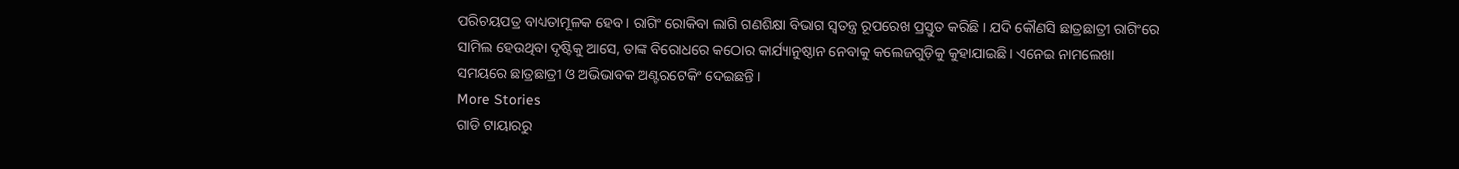ପରିଚୟପତ୍ର ବାଧ୍ୟତାମୂଳକ ହେବ । ରାଗିଂ ରୋକିବା ଲାଗି ଗଣଶିକ୍ଷା ବିଭାଗ ସ୍ବତନ୍ତ୍ର ରୂପରେଖ ପ୍ରସ୍ତୁତ କରିଛି । ଯଦି କୌଣସି ଛାତ୍ରଛାତ୍ରୀ ରାଗିଂରେ ସାମିଲ ହେଉଥିବା ଦୃଷ୍ଟିକୁ ଆସେ, ତାଙ୍କ ବିରୋଧରେ କଠୋର କାର୍ଯ୍ୟାନୁଷ୍ଠାନ ନେବାକୁ କଲେଜଗୁଡ଼ିକୁ କୁହାଯାଇଛି। ଏନେଇ ନାମଲେଖା ସମୟରେ ଛାତ୍ରଛାତ୍ରୀ ଓ ଅଭିଭାବକ ଅଣ୍ଟରଟେକିଂ ଦେଇଛନ୍ତି ।
More Stories
ଗାଡି ଟାୟାରରୁ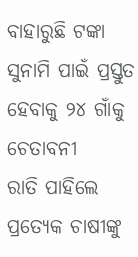ବାହାରୁଛି ଟଙ୍କା
ସୁନାମି ପାଇଁ ପ୍ରସ୍ତୁତ ହେବାକୁ ୨୪ ଗାଁକୁ ଚେତାବନୀ
ରାତି ପାହିଲେ ପ୍ରତ୍ୟେକ ଚାଷୀଙ୍କୁ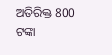ଅତିରିକ୍ତ 800 ଟଙ୍କା